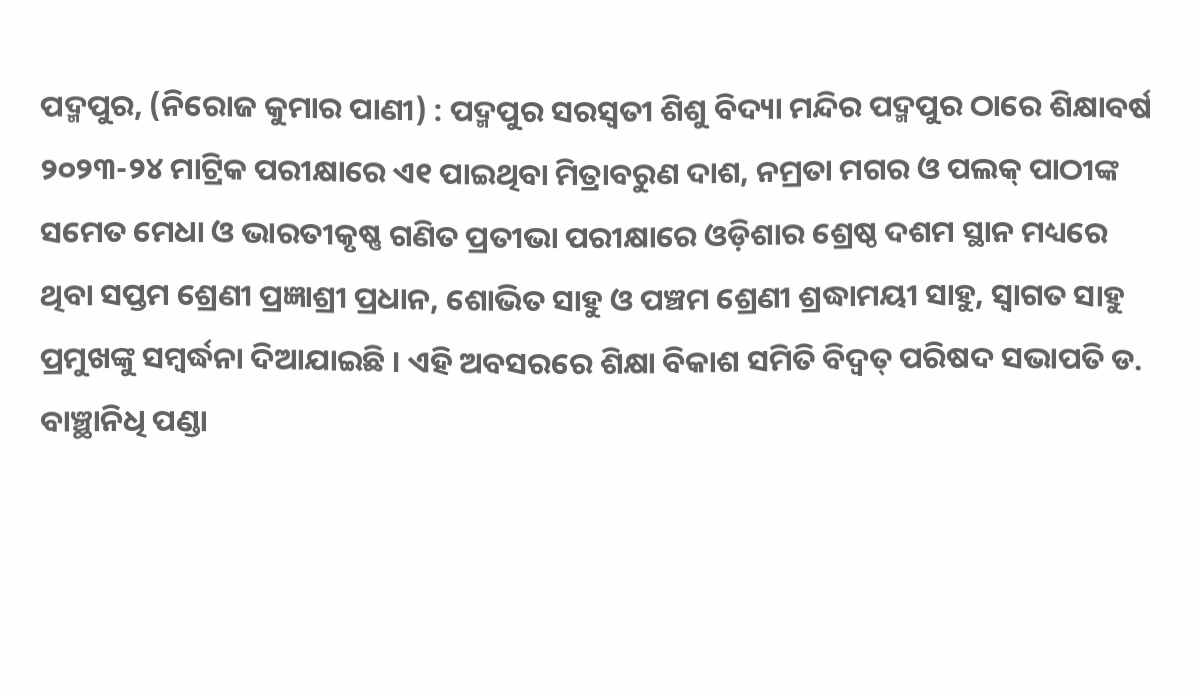ପଦ୍ମପୁର, (ନିରୋଜ କୁମାର ପାଣୀ) : ପଦ୍ମପୁର ସରସ୍ୱତୀ ଶିଶୁ ବିଦ୍ୟା ମନ୍ଦିର ପଦ୍ମପୁର ଠାରେ ଶିକ୍ଷାବର୍ଷ ୨୦୨୩-୨୪ ମାଟ୍ରିକ ପରୀକ୍ଷାରେ ଏ୧ ପାଇଥିବା ମିତ୍ରାବରୁଣ ଦାଶ, ନମ୍ରତା ମଗର ଓ ପଲକ୍ ପାଠୀଙ୍କ ସମେତ ମେଧା ଓ ଭାରତୀକୃଷ୍ଣ ଗଣିତ ପ୍ରତୀଭା ପରୀକ୍ଷାରେ ଓଡ଼ିଶାର ଶ୍ରେଷ୍ଠ ଦଶମ ସ୍ଥାନ ମଧ୍ୟରେ ଥିବା ସପ୍ତମ ଶ୍ରେଣୀ ପ୍ରଜ୍ଞାଶ୍ରୀ ପ୍ରଧାନ, ଶୋଭିତ ସାହୁ ଓ ପଞ୍ଚମ ଶ୍ରେଣୀ ଶ୍ରଦ୍ଧାମୟୀ ସାହୁ, ସ୍ୱାଗତ ସାହୁ ପ୍ରମୁଖଙ୍କୁ ସମ୍ବର୍ଦ୍ଧନା ଦିଆଯାଇଛି । ଏହି ଅବସରରେ ଶିକ୍ଷା ବିକାଶ ସମିତି ବିଦ୍ୱତ୍ ପରିଷଦ ସଭାପତି ଡ. ବାଞ୍ଛାନିଧି ପଣ୍ଡା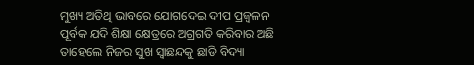ମୁଖ୍ୟ ଅତିଥି ଭାବରେ ଯୋଗଦେଇ ଦୀପ ପ୍ରଜ୍ୱଳନ ପୂର୍ବକ ଯଦି ଶିକ୍ଷା କ୍ଷେତ୍ରରେ ଅଗ୍ରଗତି କରିବାର ଅଛି ତାହେଲେ ନିଜର ସୁଖ ସ୍ୱାଛନ୍ଦକୁ ଛାଡି ବିଦ୍ୟା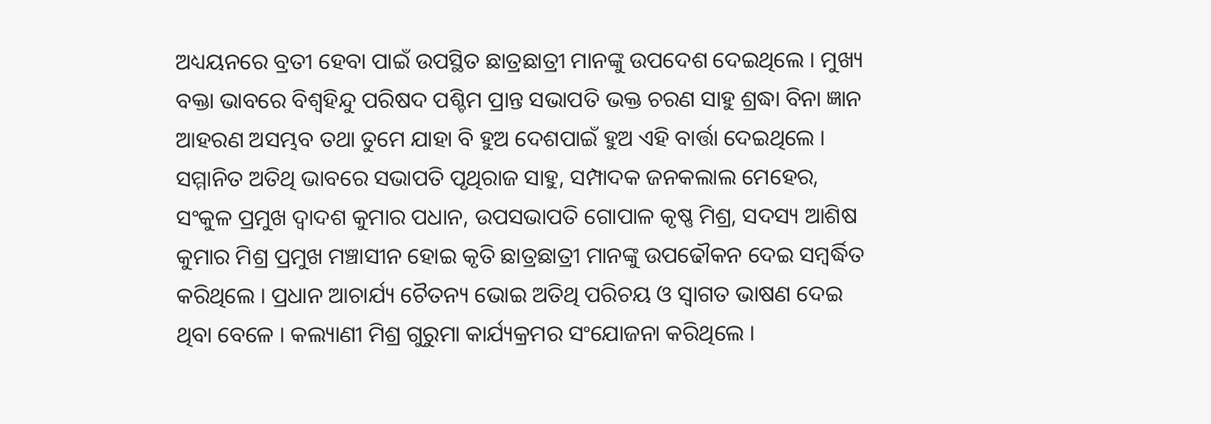ଅଧ୍ୟୟନରେ ବ୍ରତୀ ହେବା ପାଇଁ ଉପସ୍ଥିତ ଛାତ୍ରଛାତ୍ରୀ ମାନଙ୍କୁ ଉପଦେଶ ଦେଇଥିଲେ । ମୁଖ୍ୟ ବକ୍ତା ଭାବରେ ବିଶ୍ୱହିନ୍ଦୁ ପରିଷଦ ପଶ୍ଚିମ ପ୍ରାନ୍ତ ସଭାପତି ଭକ୍ତ ଚରଣ ସାହୁ ଶ୍ରଦ୍ଧା ବିନା ଜ୍ଞାନ ଆହରଣ ଅସମ୍ଭବ ତଥା ତୁମେ ଯାହା ବି ହୁଅ ଦେଶପାଇଁ ହୁଅ ଏହି ବାର୍ତ୍ତା ଦେଇଥିଲେ । ସମ୍ମାନିତ ଅତିଥି ଭାବରେ ସଭାପତି ପୃଥିରାଜ ସାହୁ, ସମ୍ପାଦକ ଜନକଲାଲ ମେହେର, ସଂକୁଳ ପ୍ରମୁଖ ଦ୍ୱାଦଶ କୁମାର ପଧାନ, ଉପସଭାପତି ଗୋପାଳ କୃଷ୍ଣ ମିଶ୍ର, ସଦସ୍ୟ ଆଶିଷ କୁମାର ମିଶ୍ର ପ୍ରମୁଖ ମଞ୍ଚାସୀନ ହୋଇ କୃତି ଛାତ୍ରଛାତ୍ରୀ ମାନଙ୍କୁ ଉପଢୌକନ ଦେଇ ସମ୍ବର୍ଦ୍ଧିତ କରିଥିଲେ । ପ୍ରଧାନ ଆଚାର୍ଯ୍ୟ ଚୈତନ୍ୟ ଭୋଇ ଅତିଥି ପରିଚୟ ଓ ସ୍ୱାଗତ ଭାଷଣ ଦେଇ ଥିବା ବେଳେ । କଲ୍ୟାଣୀ ମିଶ୍ର ଗୁରୁମା କାର୍ଯ୍ୟକ୍ରମର ସଂଯୋଜନା କରିଥିଲେ ।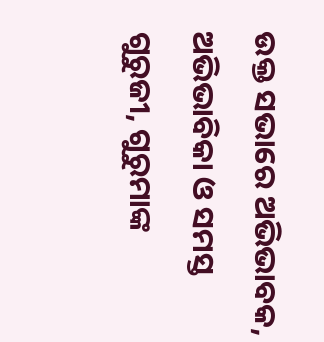ଉକ୍ତ ସଭାରେ ଅଭିଭାବକ, ଅଭିଭାବିକା ଓ ସମସ୍ତ ଗୁରୁଜୀ, ଗୁରୁମାଙ୍କ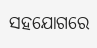ସହଯୋଗରେ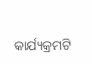କାର୍ଯ୍ୟକ୍ରମଟି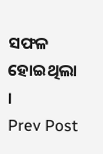ସଫଳ ହୋଇଥିଲା ।
Prev Post